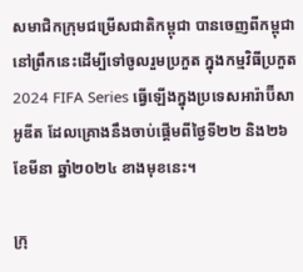សមាជិកក្រុមជម្រើសជាតិកម្ពុជា បានចេញពីកម្ពុជា នៅព្រឹកនេះដើម្បីទៅចូលរួមប្រកួត ក្នុងកម្មវិធីប្រកួត 2024 FIFA Series ធ្វើឡើងក្នុងប្រទេសអារ៉ាប៊ីសាអូឌីត ដែលគ្រោងនឹងចាប់ផ្តើមពីថ្ងៃទី២២ និង២៦ ខែមីនា ឆ្នាំ២០២៤ ខាងមុខនេះ។

ក្រុ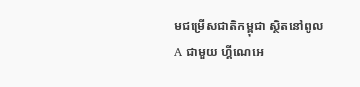មជម្រើសជាតិកម្ពុជា ស្ថិតនៅពូល A ជាមួយ ហ្គីណេអេ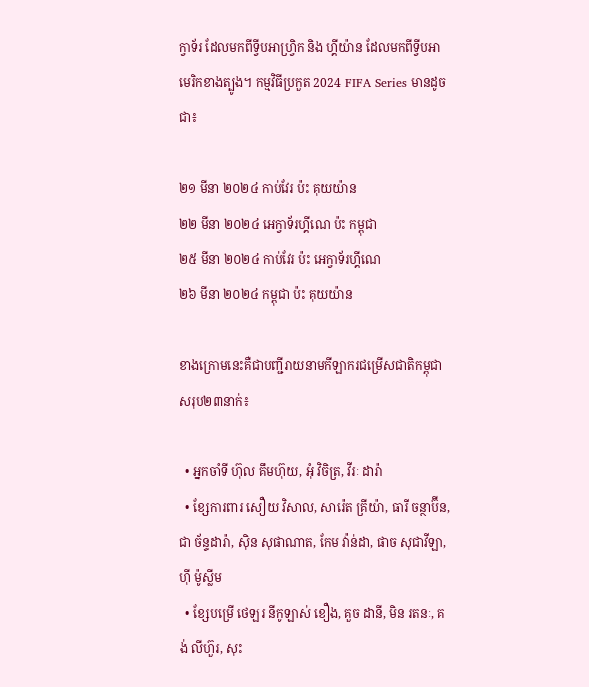ក្វាទ័រ ដែលមកពីទ្វីបអាហ្វ្រិក និង ហ្គីយ៉ាន ដែលមកពីទ្វីបអាមេរិកខាងត្បូង។ កម្មវិធីប្រកួត 2024 FIFA Series មានដូចជា៖

២១ មីនា ២០២៤ កាប់វែរ ប៉ះ គុយយ៉ាន
២២ មីនា ២០២៤ អេក្វាទ័រហ្គីណេ ប៉ះ កម្ពុជា
២៥ មីនា ២០២៤ កាប់វែរ ប៉ះ អេក្វាទ័រហ្គីណេ
២៦ មីនា ២០២៤ កម្ពុជា ប៉ះ គុយយ៉ាន

ខាងក្រោមនេះគឺជាបញ្ជីរាយនាមកីឡាករជម្រើសជាតិកម្ពុជា សរុប២៣នាក់៖

  • អ្នកចាំទី ហ៊ុល គឹមហ៊ុយ, អុំ វិចិត្រ, វីរៈ ដារ៉ា
  • ខ្សែការពារ សឿយ វិសាល, សារ៉េត គ្រីយ៉ា, ធារី ចន្ថាប៊ីន, ជា ច័ន្ទដារ៉ា, ស៊ិន សុផាណាត, កែម វ៉ាន់ដា, ផាច សុជាវីឡា, ហ៊ី ម៉ូស្លីម
  • ខ្សែបម្រើ ថេឡរ នីកូឡាស់ ខឿង, គួច ដានី, មិន រតនៈ, គង់ លីហ៊ួរ, សុះ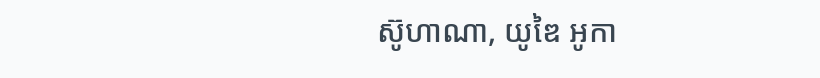ស៊ូហាណា, យូឌៃ អូកា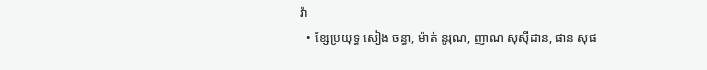វ៉ា
  • ខ្សែប្រយុទ្ធ សៀង ចន្ធា, ម៉ាត់ នូរុណ, ញាណ សុស៊ីដាន, ផាន សុផ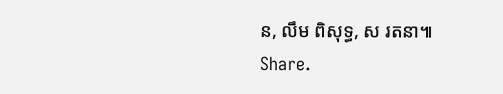ន, លឹម ពិសុទ្ធ, ស រតនា៕
Share.